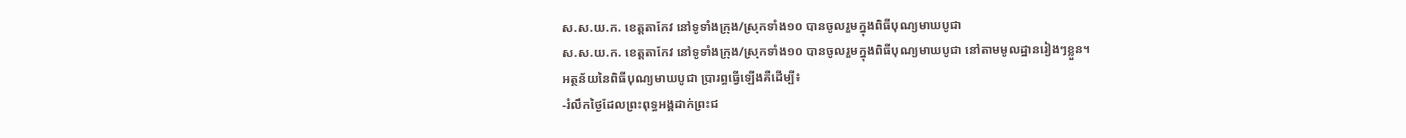ស.ស.យ.ក. ខេត្តតាកែវ នៅទូទាំងក្រុង/ស្រុកទាំង១០ បានចូលរួមក្នុងពិធីបុណ្យមាឃបូជា
ស.ស.យ.ក. ខេត្តតាកែវ នៅទូទាំងក្រុង/ស្រុកទាំង១០ បានចូលរួមក្នុងពិធីបុណ្យមាឃបូជា នៅតាមមូលដ្ឋានរៀងៗខ្លួន។
អត្ថន័យនៃពិធីបុណ្យមាឃបូជា ប្រារព្ធធ្វើឡើងគឺដើម្បី៖
-រំលឹកថ្ងៃដែលព្រះពុទ្ធអង្គដាក់ព្រះជ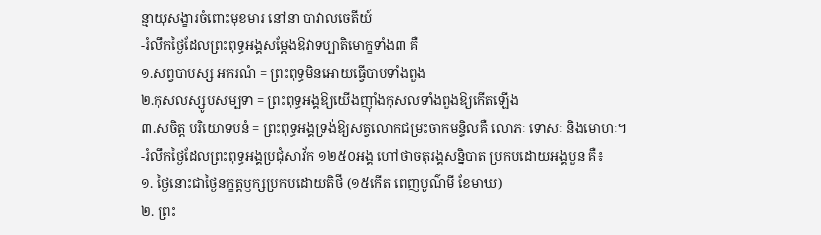ន្មាយុសង្ខារចំពោះមុខមារ នៅនា បាវាលចេតីយ៍
-រំលឹកថ្ងៃដែលព្រះពុទ្ធអង្គសម្ដែងឱវាទប្បាតិមោក្ខទាំង៣ គឺ
១.សព្វបាបស្ស អករណំ = ព្រះពុទ្ធមិនអោយធ្វើបាបទាំងពួង
២.កុសលស្សូបសម្បទា = ព្រះពុទ្ធអង្គឱ្យយើងញ៉ាំងកុសលទាំងពួងឱ្យកើតឡើង
៣.សចិត្ត បរិយោទបនំ = ព្រះពុទ្ធអង្គទ្រង់ឱ្យសត្វលោកជម្រះចាកមន្ទិលគឺ លោភៈ ទោសៈ និងមោហៈ។
-រំលឹកថ្ងៃដែលព្រះពុទ្ធអង្គប្រជុំសាវ័ក ១២៥០អង្គ ហៅថាចតុរង្គសន្និបាត ប្រកបដោយអង្គបួន គឺ៖
១. ថ្ងៃនោះជាថ្ងៃនក្ខត្តឫក្សប្រកបដោយតិថី (១៥កើត ពេញបូណ៌មី ខែមាឃ)
២. ព្រះ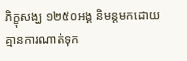ភិក្ខុសង្ឃ ១២៥០អង្គ និមន្តមកដោយគ្មានការណាត់ទុក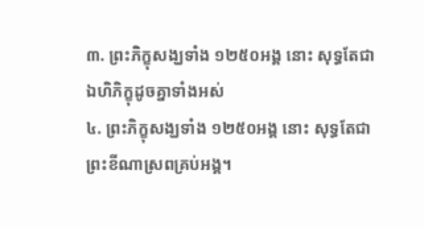៣. ព្រះភិក្ខុសង្ឃទាំង ១២៥០អង្គ នោះ សុទ្ធតែជា ឯហិភិក្ខុដូចគ្នាទាំងអស់
៤. ព្រះភិក្ខុសង្ឃទាំង ១២៥០អង្គ នោះ សុទ្ធតែជា ព្រះខីណាស្រពគ្រប់អង្គ។